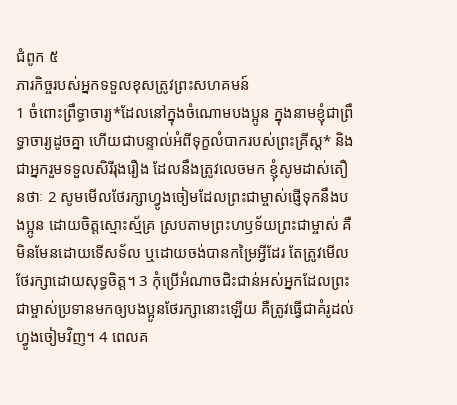ជំពូក ៥
ភារកិច្ចរបស់អ្នកទទួលខុសត្រូវព្រះសហគមន៍
1 ចំពោះព្រឹទ្ធាចារ្យ*ដែលនៅក្នុងចំណោមបងប្អូន ក្នុងនាមខ្ញុំជាព្រឹទ្ធាចារ្យដូចគ្នា ហើយជាបន្ទាល់អំពីទុក្ខលំបាករបស់ព្រះគ្រីស្ត* និងជាអ្នករួមទទួលសិរីរុងរឿង ដែលនឹងត្រូវលេចមក ខ្ញុំសូមដាស់តឿនថាៈ 2 សូមមើលថែរក្សាហ្វូងចៀមដែលព្រះជាម្ចាស់ផ្ញើទុកនឹងបងប្អូន ដោយចិត្តស្មោះស្ម័គ្រ ស្របតាមព្រះហឫទ័យព្រះជាម្ចាស់ គឺមិនមែនដោយទើសទ័ល ឬដោយចង់បានកម្រៃអ្វីដែរ តែត្រូវមើលថែរក្សាដោយសុទ្ធចិត្ត។ 3 កុំប្រើអំណាចជិះជាន់អស់អ្នកដែលព្រះជាម្ចាស់ប្រទានមកឲ្យបងប្អូនថែរក្សានោះឡើយ គឺត្រូវធ្វើជាគំរូដល់ហ្វូងចៀមវិញ។ 4 ពេលគ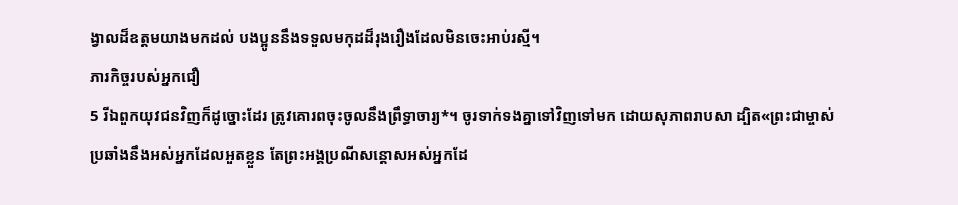ង្វាលដ៏ឧត្ដមយាងមកដល់ បងប្អូននឹងទទួលមកុដដ៏រុងរឿងដែលមិនចេះអាប់រស្មី។
ភារកិច្ចរបស់អ្នកជឿ
5 រីឯពួកយុវជនវិញក៏ដូច្នោះដែរ ត្រូវគោរពចុះចូលនឹងព្រឹទ្ធាចារ្យ*។ ចូរទាក់ទងគ្នាទៅវិញទៅមក ដោយសុភាពរាបសា ដ្បិត«ព្រះជាម្ចាស់ប្រឆាំងនឹងអស់អ្នកដែលអួតខ្លួន តែព្រះអង្គប្រណីសន្ដោសអស់អ្នកដែ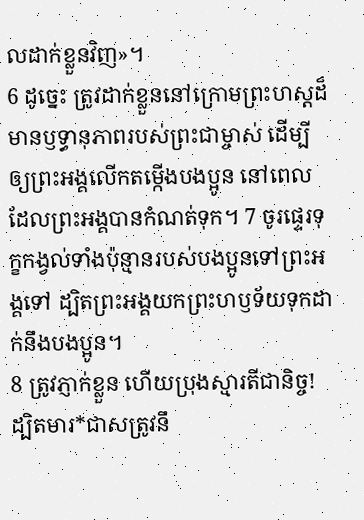លដាក់ខ្លួនវិញ»។
6 ដូច្នេះ ត្រូវដាក់ខ្លួននៅក្រោមព្រះហស្ដដ៏មានឫទ្ធានុភាពរបស់ព្រះជាម្ចាស់ ដើម្បីឲ្យព្រះអង្គលើកតម្កើងបងប្អូន នៅពេលដែលព្រះអង្គបានកំណត់ទុក។ 7 ចូរផ្ទេរទុក្ខកង្វល់ទាំងប៉ុន្មានរបស់បងប្អូនទៅព្រះអង្គទៅ ដ្បិតព្រះអង្គយកព្រះហឫទ័យទុកដាក់នឹងបងប្អូន។
8 ត្រូវភ្ញាក់ខ្លួន ហើយប្រុងស្មារតីជានិច្ច! ដ្បិតមារ*ជាសត្រូវនឹ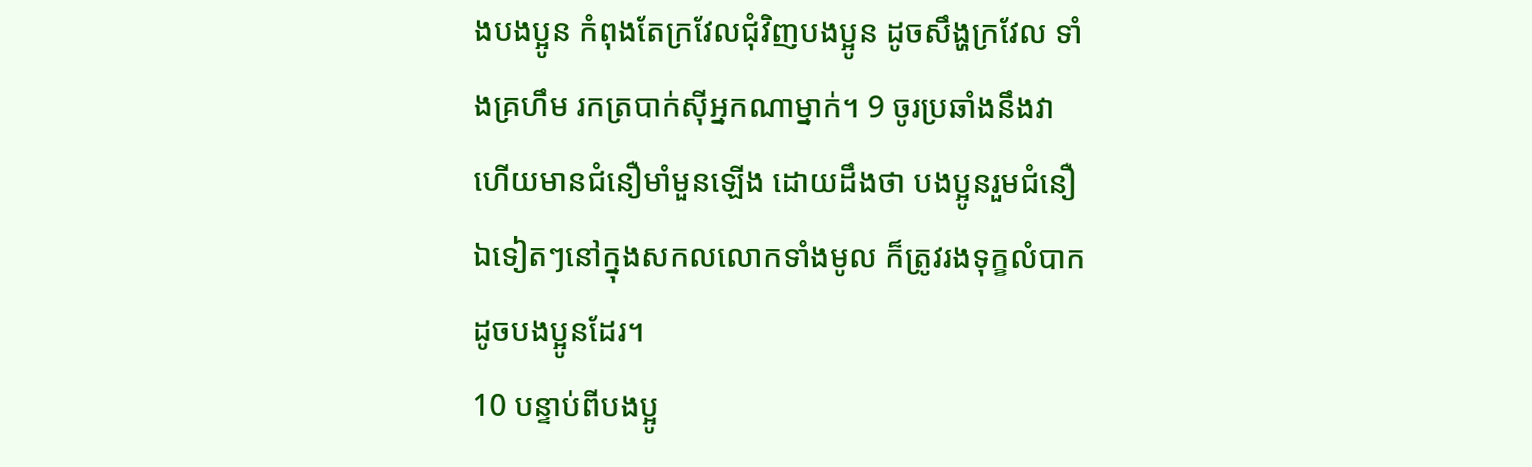ងបងប្អូន កំពុងតែក្រវែលជុំវិញបងប្អូន ដូចសឹង្ហក្រវែល ទាំងគ្រហឹម រកត្របាក់ស៊ីអ្នកណាម្នាក់។ 9 ចូរប្រឆាំងនឹងវា ហើយមានជំនឿមាំមួនឡើង ដោយដឹងថា បងប្អូនរួមជំនឿឯទៀតៗនៅក្នុងសកលលោកទាំងមូល ក៏ត្រូវរងទុក្ខលំបាកដូចបងប្អូនដែរ។
10 បន្ទាប់ពីបងប្អូ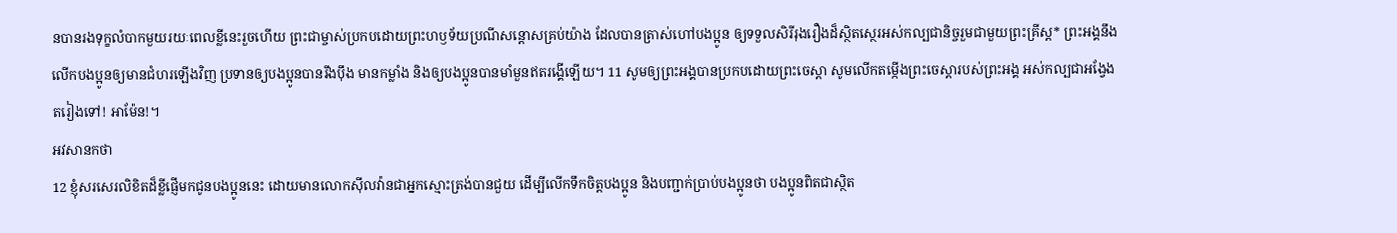នបានរងទុក្ខលំបាកមួយរយៈពេលខ្លីនេះរួចហើយ ព្រះជាម្ចាស់ប្រកបដោយព្រះហឫទ័យប្រណីសន្ដោសគ្រប់យ៉ាង ដែលបានត្រាស់ហៅបងប្អូន ឲ្យទទួលសិរីរុងរឿងដ៏ស្ថិតស្ថេរអស់កល្បជានិច្ចរួមជាមួយព្រះគ្រីស្ត* ព្រះអង្គនឹងលើកបងប្អូនឲ្យមានជំហរឡើងវិញ ប្រទានឲ្យបងប្អូនបានរឹងប៉ឹង មានកម្លាំង និងឲ្យបងប្អូនបានមាំមួនឥតរង្គើឡើយ។ 11 សូមឲ្យព្រះអង្គបានប្រកបដោយព្រះចេស្ដា សូមលើកតម្កើងព្រះចេស្ដារបស់ព្រះអង្គ អស់កល្បជាអង្វែងតរៀងទៅ! អាម៉ែន!។
អវសានកថា
12 ខ្ញុំសរសេរលិខិតដ៏ខ្លីផ្ញើមកជូនបងប្អូននេះ ដោយមានលោកស៊ីលវ៉ានជាអ្នកស្មោះត្រង់បានជួយ ដើម្បីលើកទឹកចិត្តបងប្អូន និងបញ្ជាក់ប្រាប់បងប្អូនថា បងប្អូនពិតជាស្ថិត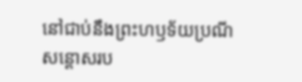នៅជាប់នឹងព្រះហឫទ័យប្រណីសន្ដោសរប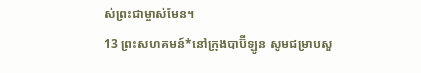ស់ព្រះជាម្ចាស់មែន។
13 ព្រះសហគមន៍*នៅក្រុងបាប៊ីឡូន សូមជម្រាបសួ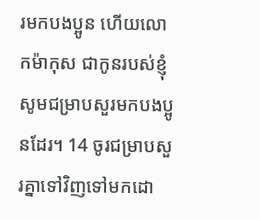រមកបងប្អូន ហើយលោកម៉ាកុស ជាកូនរបស់ខ្ញុំ សូមជម្រាបសួរមកបងប្អូនដែរ។ 14 ចូរជម្រាបសួរគ្នាទៅវិញទៅមកដោ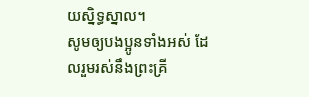យស្និទ្ធស្នាល។
សូមឲ្យបងប្អូនទាំងអស់ ដែលរួមរស់នឹងព្រះគ្រី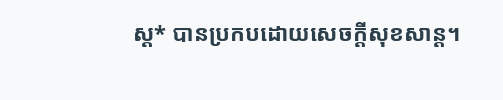ស្ត* បានប្រកបដោយសេចក្ដីសុខសាន្ត។